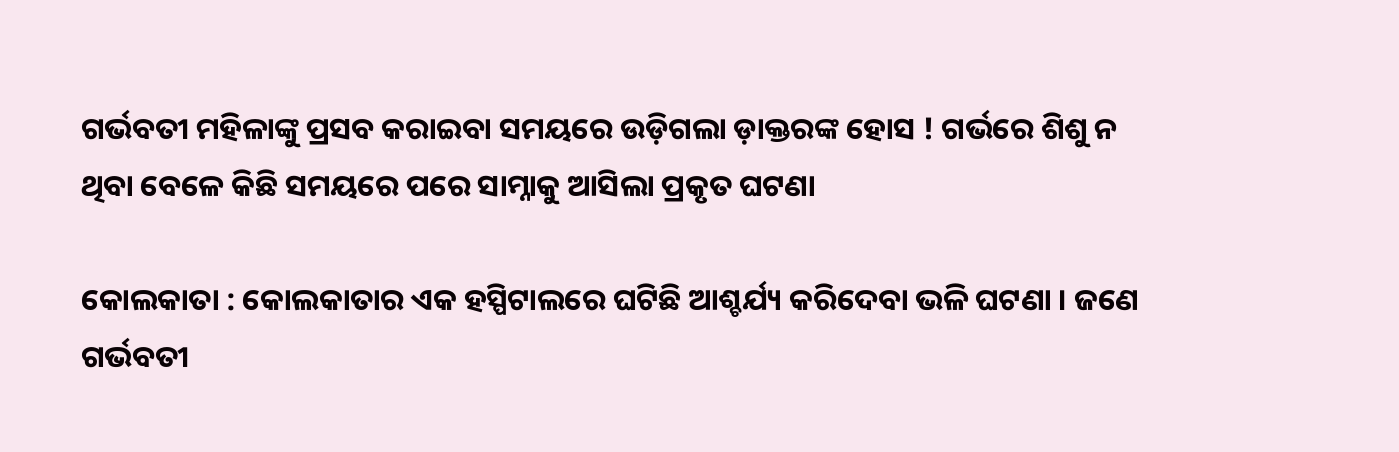ଗର୍ଭବତୀ ମହିଳାଙ୍କୁ ପ୍ରସବ କରାଇବା ସମୟରେ ଉଡ଼ିଗଲା ଡ଼ାକ୍ତରଙ୍କ ହୋସ ! ଗର୍ଭରେ ଶିଶୁ ନ ଥିବା ବେଳେ କିଛି ସମୟରେ ପରେ ସାମ୍ନାକୁ ଆସିଲା ପ୍ରକୃତ ଘଟଣା

କୋଲକାତା : କୋଲକାତାର ଏକ ହସ୍ପିଟାଲରେ ଘଟିଛି ଆଶ୍ଚର୍ଯ୍ୟ କରିଦେବା ଭଳି ଘଟଣା । ଜଣେ ଗର୍ଭବତୀ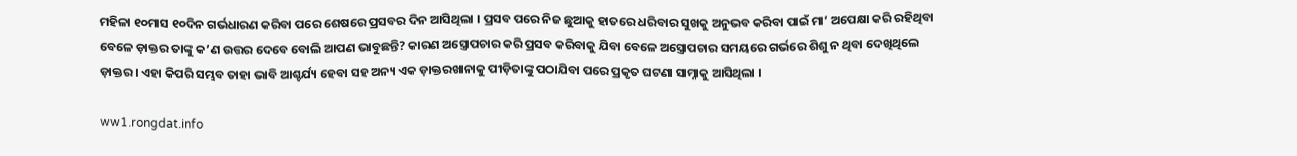ମହିଳା ୧୦ମାସ ୧୦ଦିନ ଗର୍ଭଧାରଣ କରିବା ପରେ ଶେଷରେ ପ୍ରସବର ଦିନ ଆସିଥିଲା । ପ୍ରସବ ପରେ ନିଜ ଛୁଆକୁ ହାତରେ ଧରିବାର ସୁଖକୁ ଅନୁଭବ କରିବା ପାଇଁ ମା’ ଅପେକ୍ଷା କରି ରହିଥିବା ବେଳେ ଡ଼ାକ୍ତର ତାଙ୍କୁ କ’ଣ ଉତ୍ତର ଦେବେ ବୋଲି ଆପଣ ଭାବୁଛନ୍ତି? କାରଣ ଅସ୍ତ୍ରୋପଚାର କରି ପ୍ରସବ କରିବାକୁ ଯିବା ବେଳେ ଅସ୍ତ୍ରୋପଚାର ସମୟରେ ଗର୍ଭରେ ଶିଶୁ ନ ଥିବା ଦେଖିଥିଲେ ଡ଼ାକ୍ତର । ଏହା କିପରି ସମ୍ଭବ ତାହା ଭାବି ଆଶ୍ଚର୍ଯ୍ୟ ହେବା ସହ ଅନ୍ୟ ଏକ ଡ଼ାକ୍ତରଖାନାକୁ ପୀଡ଼ିତାଙ୍କୁ ପଠାଯିବା ପରେ ପ୍ରକୃତ ଘଟଣା ସାମ୍ନାକୁ ଆସିଥିଲା ।

ww1.rongdat.info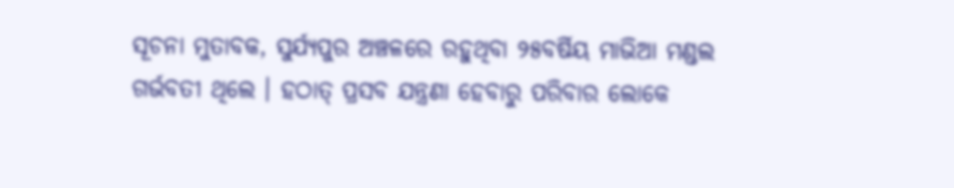ସୂଚନା ମୁତାବକ, ସୁର୍ଯ୍ୟପୁର ଅଞ୍ଚଳରେ ରହୁଥିବା ୨୫ବର୍ଷିୟ ମାଭିଆ ମଣ୍ଡଲ ଗର୍ଭବତୀ ଥିଲେ । ହଠାତ୍‌ ପ୍ରସବ ଯନ୍ତ୍ରଣା ହେବାରୁ ପରିବାର ଲୋକେ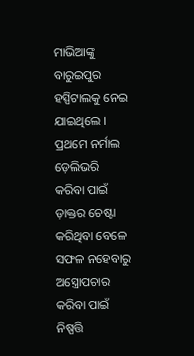ମାଭିଆଙ୍କୁ ବାରୁଇପୁର ହସ୍ପିଟାଲକୁ ନେଇ ଯାଇଥିଲେ । ପ୍ରଥମେ ନର୍ମାଲ ଡ଼େଲିଭରି କରିବା ପାଇଁ ଡ଼ାକ୍ତର ଚେଷ୍ଟା କରିଥିବା ବେଳେ ସଫଳ ନହେବାରୁ ଅସ୍ତ୍ରୋପଚାର କରିବା ପାଇଁ ନିଷ୍ପତ୍ତି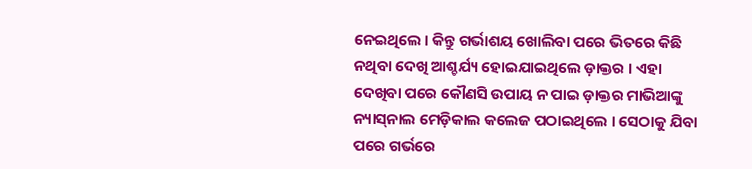ନେଇଥିଲେ । କିନ୍ତୁ ଗର୍ଭାଶୟ ଖୋଲିବା ପରେ ଭିତରେ କିଛି ନଥିବା ଦେଖି ଆଶ୍ଚର୍ଯ୍ୟ ହୋଇଯାଇଥିଲେ ଡ଼ାକ୍ତର । ଏହା ଦେଖିବା ପରେ କୌଣସି ଉପାୟ ନ ପାଇ ଡ଼ାକ୍ତର ମାଭିଆଙ୍କୁ ନ୍ୟାସ୍‌ନାଲ ମେଡ଼ିକାଲ କଲେଜ ପଠାଇଥିଲେ । ସେଠାକୁ ଯିବା ପରେ ଗର୍ଭରେ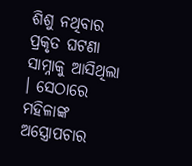ଶିଶୁ ନଥିବାର ପ୍ରକୃତ ଘଟଣା ସାମ୍ନାକୁ ଆସିଥିଲା । ସେଠାରେ ମହିଳାଙ୍କ ଅସ୍ତ୍ରୋପଚାର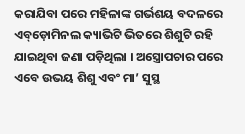କରାଯିବା ପରେ ମହିଳାଙ୍କ ଗର୍ଭଶୟ ବଦଳରେ ଏବ୍‌ଡ଼ୋମିନଲ କ୍ୟାଭିଟି ଭିତରେ ଶିଶୁଟି ରହି ଯାଇଥିବା ଜଣା ପଡ଼ିଥିଲା । ଅସ୍ତ୍ରୋପଚାର ପରେ ଏବେ ଉଭୟ ଶିଶୁ ଏବଂ ମା’ ସୁସ୍ଥ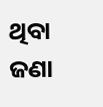ଥିବା ଜଣା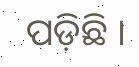ପଡ଼ିଛି ।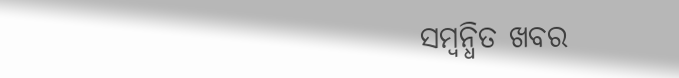ସମ୍ବନ୍ଧିତ ଖବର